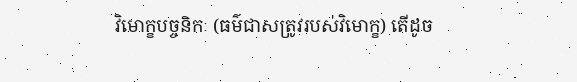វិមោក្ខបច្ចនិកៈ (ធម៌ជាសត្រូវរបស់វិមោក្ខ) តើដូច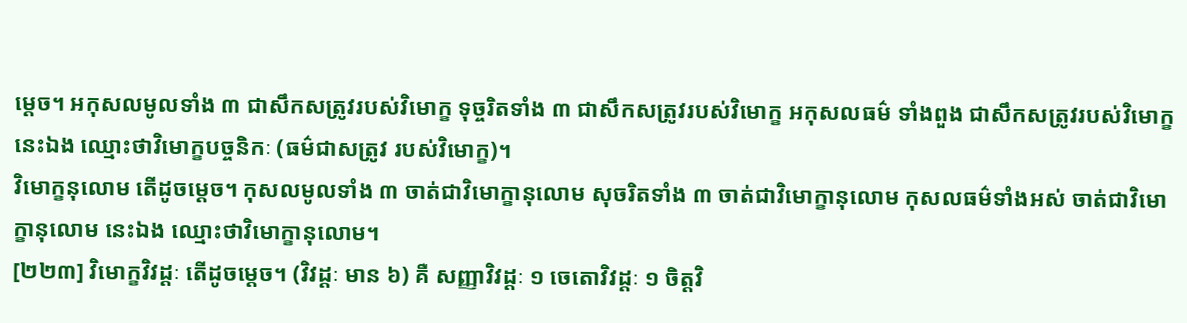ម្ដេច។ អកុសលមូលទាំង ៣ ជាសឹកសត្រូវរបស់វិមោក្ខ ទុច្ចរិតទាំង ៣ ជាសឹកសត្រូវរបស់វិមោក្ខ អកុសលធម៌ ទាំងពួង ជាសឹកសត្រូវរបស់វិមោក្ខ នេះឯង ឈ្មោះថាវិមោក្ខបច្ចនិកៈ (ធម៌ជាសត្រូវ របស់វិមោក្ខ)។
វិមោក្ខនុលោម តើដូចម្ដេច។ កុសលមូលទាំង ៣ ចាត់ជាវិមោក្ខានុលោម សុចរិតទាំង ៣ ចាត់ជាវិមោក្ខានុលោម កុសលធម៌ទាំងអស់ ចាត់ជាវិមោក្ខានុលោម នេះឯង ឈ្មោះថាវិមោក្ខានុលោម។
[២២៣] វិមោក្ខវិវដ្ដៈ តើដូចម្ដេច។ (វិវដ្ដៈ មាន ៦) គឺ សញ្ញាវិវដ្ដៈ ១ ចេតោវិវដ្ដៈ ១ ចិត្តវិ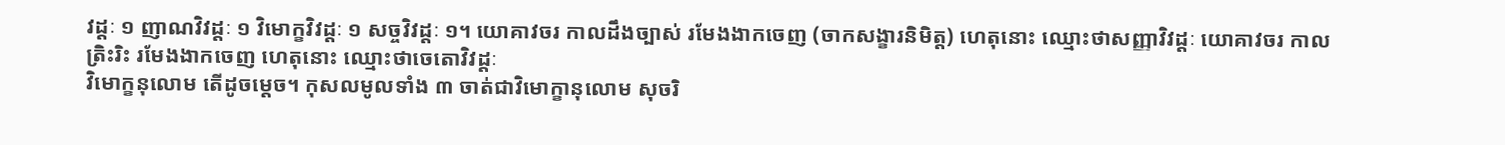វដ្ដៈ ១ ញាណវិវដ្ដៈ ១ វិមោក្ខវិវដ្ដៈ ១ សច្ចវិវដ្ដៈ ១។ យោគាវចរ កាលដឹងច្បាស់ រមែងងាកចេញ (ចាកសង្ខារនិមិត្ត) ហេតុនោះ ឈ្មោះថាសញ្ញាវិវដ្ដៈ យោគាវចរ កាល ត្រិះរិះ រមែងងាកចេញ ហេតុនោះ ឈ្មោះថាចេតោវិវដ្ដៈ
វិមោក្ខនុលោម តើដូចម្ដេច។ កុសលមូលទាំង ៣ ចាត់ជាវិមោក្ខានុលោម សុចរិ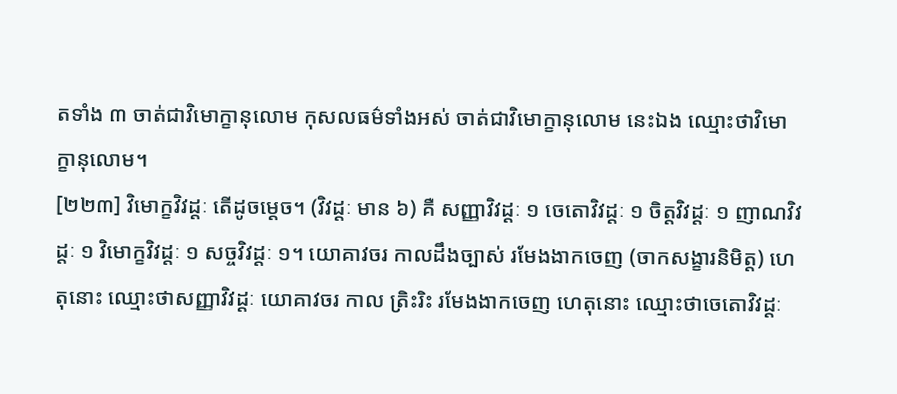តទាំង ៣ ចាត់ជាវិមោក្ខានុលោម កុសលធម៌ទាំងអស់ ចាត់ជាវិមោក្ខានុលោម នេះឯង ឈ្មោះថាវិមោក្ខានុលោម។
[២២៣] វិមោក្ខវិវដ្ដៈ តើដូចម្ដេច។ (វិវដ្ដៈ មាន ៦) គឺ សញ្ញាវិវដ្ដៈ ១ ចេតោវិវដ្ដៈ ១ ចិត្តវិវដ្ដៈ ១ ញាណវិវដ្ដៈ ១ វិមោក្ខវិវដ្ដៈ ១ សច្ចវិវដ្ដៈ ១។ យោគាវចរ កាលដឹងច្បាស់ រមែងងាកចេញ (ចាកសង្ខារនិមិត្ត) ហេតុនោះ ឈ្មោះថាសញ្ញាវិវដ្ដៈ យោគាវចរ កាល ត្រិះរិះ រមែងងាកចេញ ហេតុនោះ ឈ្មោះថាចេតោវិវដ្ដៈ